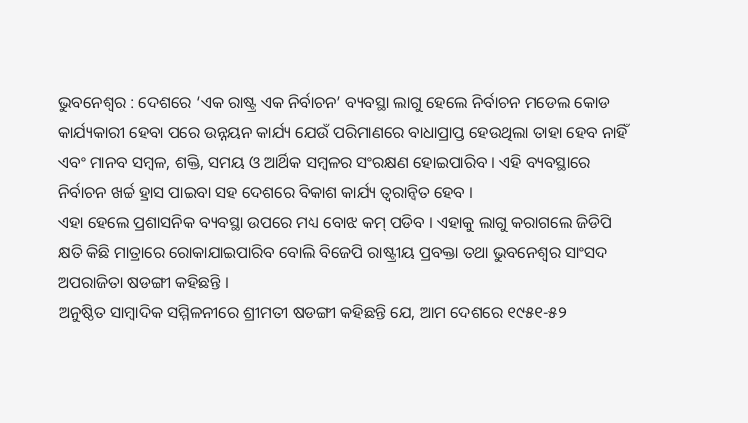ଭୁବନେଶ୍ୱର : ଦେଶରେ ‘ଏକ ରାଷ୍ଟ୍ର ଏକ ନିର୍ବାଚନ’ ବ୍ୟବସ୍ଥା ଲାଗୁ ହେଲେ ନିର୍ବାଚନ ମଡେଲ କୋଡ କାର୍ଯ୍ୟକାରୀ ହେବା ପରେ ଉନ୍ନୟନ କାର୍ଯ୍ୟ ଯେଉଁ ପରିମାଣରେ ବାଧାପ୍ରାପ୍ତ ହେଉଥିଲା ତାହା ହେବ ନାହିଁ ଏବଂ ମାନବ ସମ୍ବଳ, ଶକ୍ତି, ସମୟ ଓ ଆର୍ଥିକ ସମ୍ବଳର ସଂରକ୍ଷଣ ହୋଇପାରିବ । ଏହି ବ୍ୟବସ୍ଥାରେ ନିର୍ବାଚନ ଖର୍ଚ୍ଚ ହ୍ରାସ ପାଇବା ସହ ଦେଶରେ ବିକାଶ କାର୍ଯ୍ୟ ତ୍ୱରାନ୍ୱିତ ହେବ ।
ଏହା ହେଲେ ପ୍ରଶାସନିକ ବ୍ୟବସ୍ଥା ଉପରେ ମଧ୍ୟ ବୋଝ କମ୍ ପଡିବ । ଏହାକୁ ଲାଗୁ କରାଗଲେ ଜିଡିପି କ୍ଷତି କିଛି ମାତ୍ରାରେ ରୋକାଯାଇପାରିବ ବୋଲି ବିଜେପି ରାଷ୍ଟ୍ରୀୟ ପ୍ରବକ୍ତା ତଥା ଭୁବନେଶ୍ୱର ସାଂସଦ ଅପରାଜିତା ଷଡଙ୍ଗୀ କହିଛନ୍ତି ।
ଅନୁଷ୍ଠିତ ସାମ୍ବାଦିକ ସମ୍ମିଳନୀରେ ଶ୍ରୀମତୀ ଷଡଙ୍ଗୀ କହିଛନ୍ତି ଯେ, ଆମ ଦେଶରେ ୧୯୫୧-୫୨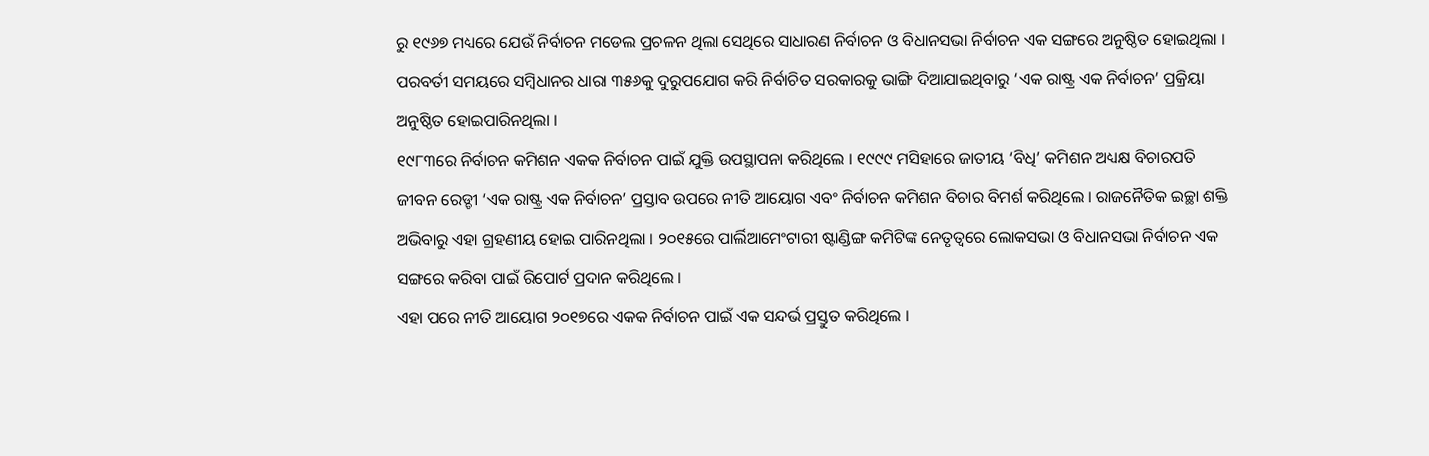ରୁ ୧୯୬୭ ମଧ୍ୟରେ ଯେଉଁ ନିର୍ବାଚନ ମଡେଲ ପ୍ରଚଳନ ଥିଲା ସେଥିରେ ସାଧାରଣ ନିର୍ବାଚନ ଓ ବିଧାନସଭା ନିର୍ବାଚନ ଏକ ସଙ୍ଗରେ ଅନୁଷ୍ଠିତ ହୋଇଥିଲା । ପରବର୍ତୀ ସମୟରେ ସମ୍ବିଧାନର ଧାରା ୩୫୬କୁ ଦୁରୁପଯୋଗ କରି ନିର୍ବାଚିତ ସରକାରକୁ ଭାଙ୍ଗି ଦିଆଯାଇଥିବାରୁ ‘ଏକ ରାଷ୍ଟ୍ର ଏକ ନିର୍ବାଚନ’ ପ୍ରକ୍ରିୟା ଅନୁଷ୍ଠିତ ହୋଇପାରିନଥିଲା ।
୧୯୮୩ରେ ନିର୍ବାଚନ କମିଶନ ଏକକ ନିର୍ବାଚନ ପାଇଁ ଯୁକ୍ତି ଉପସ୍ଥାପନା କରିଥିଲେ । ୧୯୯୯ ମସିହାରେ ଜାତୀୟ ‘ବିଧି’ କମିଶନ ଅଧ୍ୟକ୍ଷ ବିଚାରପତି ଜୀବନ ରେଡ୍ଡୀ ‘ଏକ ରାଷ୍ଟ୍ର ଏକ ନିର୍ବାଚନ’ ପ୍ରସ୍ତାବ ଉପରେ ନୀତି ଆୟୋଗ ଏବଂ ନିର୍ବାଚନ କମିଶନ ବିଚାର ବିମର୍ଶ କରିଥିଲେ । ରାଜନୈତିକ ଇଚ୍ଛା ଶକ୍ତି ଅଭିବାରୁ ଏହା ଗ୍ରହଣୀୟ ହୋଇ ପାରିନଥିଲା । ୨୦୧୫ରେ ପାର୍ଲିଆମେଂଟାରୀ ଷ୍ଟାଣ୍ଡିଙ୍ଗ କମିଟିଙ୍କ ନେତୃତ୍ୱରେ ଲୋକସଭା ଓ ବିଧାନସଭା ନିର୍ବାଚନ ଏକ ସଙ୍ଗରେ କରିବା ପାଇଁ ରିପୋର୍ଟ ପ୍ରଦାନ କରିଥିଲେ ।
ଏହା ପରେ ନୀତି ଆୟୋଗ ୨୦୧୭ରେ ଏକକ ନିର୍ବାଚନ ପାଇଁ ଏକ ସନ୍ଦର୍ଭ ପ୍ରସ୍ତୁତ କରିଥିଲେ ।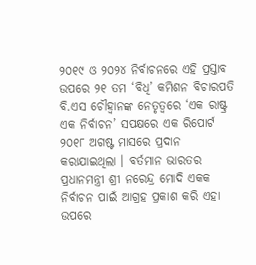୨୦୧୯ ଓ ୨୦୨୪ ନିର୍ବାଚନରେ ଏହି ପ୍ରସ୍ତାବ ଉପରେ ୨୧ ତମ ‘ବିଧି’ କମିଶନ ବିଚାରପତି ବି.ଏସ ଚୌହ୍ୱାନଙ୍କ ନେତୃତ୍ୱରେ ‘ଏକ ରାଷ୍ଟ୍ର ଏକ ନିର୍ବାଚନ’ ସପକ୍ଷରେ ଏକ ରିପୋର୍ଟ ୨୦୧୮ ଅଗଷ୍ଟ ମାସରେ ପ୍ରଦାନ କରାଯାଇଥିଲା । ବର୍ତମାନ ଭାରତର ପ୍ରଧାନମନ୍ତ୍ରୀ ଶ୍ରୀ ନରେନ୍ଦ୍ର ମୋଦି ଏକକ ନିର୍ବାଚନ ପାଇଁ ଆଗ୍ରହ ପ୍ରକାଶ କରି ଏହା ଉପରେ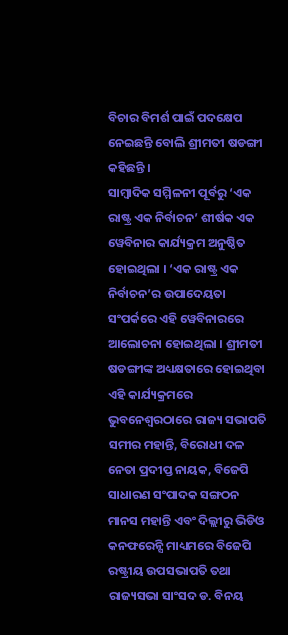ବିଚାର ବିମର୍ଶ ପାଇଁ ପଦକ୍ଷେପ ନେଇଛନ୍ତି ବୋଲି ଶ୍ରୀମତୀ ଷଡଙ୍ଗୀ କହିଛନ୍ତି ।
ସାମ୍ବାଦିକ ସମ୍ମିଳନୀ ପୂର୍ବରୁ ‘ଏକ ରାଷ୍ଟ୍ର ଏକ ନିର୍ବାଚନ’ ଶୀର୍ଷକ ଏକ ୱେବିନାର କାର୍ଯ୍ୟକ୍ରମ ଅନୁଷ୍ଠିତ ହୋଇଥିଲା । ‘ଏକ ରାଷ୍ଟ୍ର ଏକ ନିର୍ବାଚନ’ର ଉପାଦେୟତା ସଂପର୍କରେ ଏହି ୱେବିନାରରେ ଆଲୋଚନା ହୋଇଥିଲା । ଶ୍ରୀମତୀ ଷଡଙ୍ଗୀଙ୍କ ଅଧ୍ୟକ୍ଷତାରେ ହୋଇଥିବା ଏହି କାର୍ଯ୍ୟକ୍ରମରେ ଭୁବନେଶ୍ୱରଠାରେ ରାଜ୍ୟ ସଭାପତି ସମୀର ମହାନ୍ତି, ବିରୋଧୀ ଦଳ ନେତା ପ୍ରଦୀପ୍ତ ନାୟକ, ବିଜେପି ସାଧାରଣ ସଂପାଦକ ସଙ୍ଗଠନ ମାନସ ମହାନ୍ତି ଏବଂ ଦିଲ୍ଲୀରୁ ଭିଡିଓ କନଫରେନ୍ସି ମାଧ୍ୟମରେ ବିଜେପି ରଷ୍ଟ୍ରୀୟ ଉପସଭାପତି ତଥା ରାଜ୍ୟସଭା ସାଂସଦ ଡ. ବିନୟ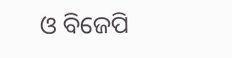ଓ ବିଜେପି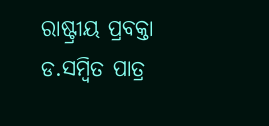ରାଷ୍ଟ୍ରୀୟ ପ୍ରବକ୍ତା ଡ.ସମ୍ବିତ ପାତ୍ର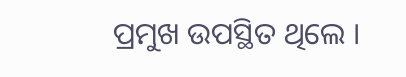ପ୍ରମୁଖ ଉପସ୍ଥିତ ଥିଲେ ।